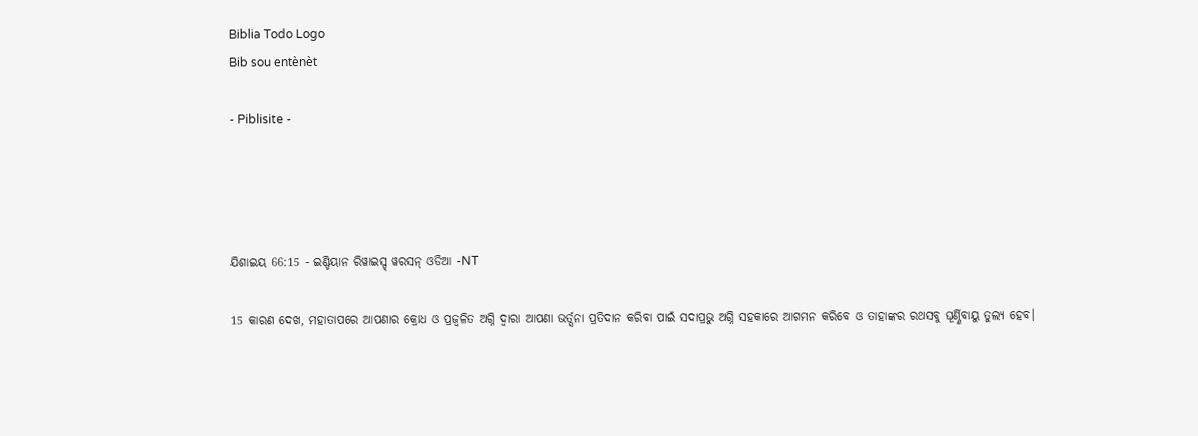Biblia Todo Logo
Bib sou entènèt

- Piblisite -




ଯିଶାଇୟ 66:15 - ଇଣ୍ଡିୟାନ ରିୱାଇସ୍ଡ୍ ୱରସନ୍ ଓଡିଆ -NT

15 କାରଣ ଦେଖ, ମହାତାପରେ ଆପଣାର କ୍ରୋଧ ଓ ପ୍ରଜ୍ୱଳିତ ଅଗ୍ନି ଦ୍ୱାରା ଆପଣା ଭର୍ତ୍ସନା ପ୍ରତିଦାନ କରିବା ପାଇଁ ସଦାପ୍ରଭୁ ଅଗ୍ନି ସହକାରେ ଆଗମନ କରିବେ ଓ ତାହାଙ୍କର ରଥସବୁ ଘୂର୍ଣ୍ଣିବାୟୁ ତୁଲ୍ୟ ହେବ।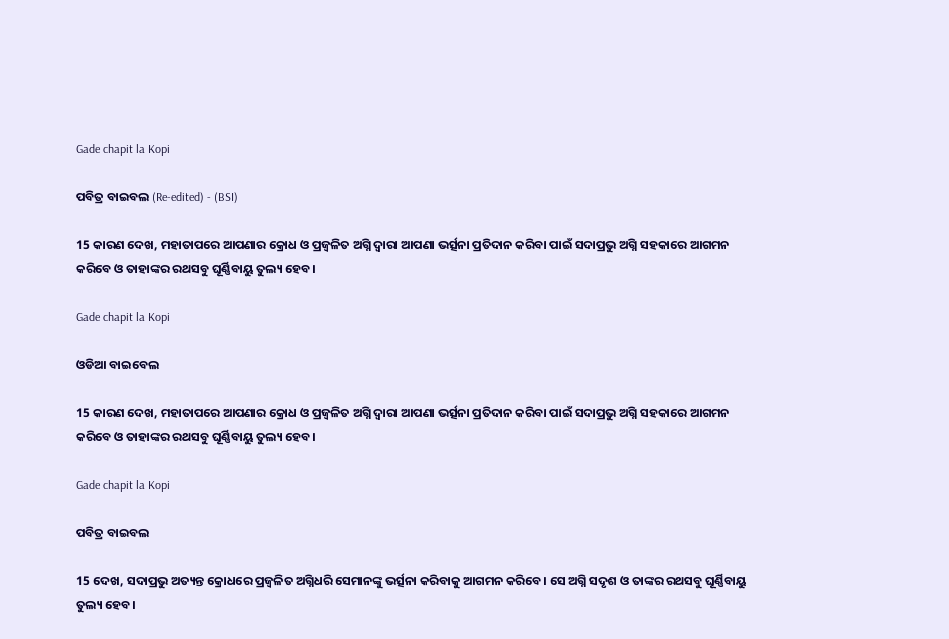Gade chapit la Kopi

ପବିତ୍ର ବାଇବଲ (Re-edited) - (BSI)

15 କାରଣ ଦେଖ, ମହାତାପରେ ଆପଣାର କ୍ରୋଧ ଓ ପ୍ରଜ୍ଵଳିତ ଅଗ୍ନି ଦ୍ଵାରା ଆପଣା ଭର୍ତ୍ସନା ପ୍ରତିଦାନ କରିବା ପାଇଁ ସଦାପ୍ରଭୁ ଅଗ୍ନି ସହକାରେ ଆଗମନ କରିବେ ଓ ତାହାଙ୍କର ରଥସବୁ ଘୂର୍ଣ୍ଣିବାୟୁ ତୁଲ୍ୟ ହେବ।

Gade chapit la Kopi

ଓଡିଆ ବାଇବେଲ

15 କାରଣ ଦେଖ, ମହାତାପରେ ଆପଣାର କ୍ରୋଧ ଓ ପ୍ରଜ୍ୱଳିତ ଅଗ୍ନି ଦ୍ୱାରା ଆପଣା ଭର୍ତ୍ସନା ପ୍ରତିଦାନ କରିବା ପାଇଁ ସଦାପ୍ରଭୁ ଅଗ୍ନି ସହକାରେ ଆଗମନ କରିବେ ଓ ତାହାଙ୍କର ରଥସବୁ ଘୂର୍ଣ୍ଣିବାୟୁ ତୁଲ୍ୟ ହେବ।

Gade chapit la Kopi

ପବିତ୍ର ବାଇବଲ

15 ଦେଖ, ସଦାପ୍ରଭୁ ଅତ୍ୟନ୍ତ କ୍ରୋଧରେ ପ୍ରଜ୍ୱଳିତ ଅଗ୍ନିଧରି ସେମାନଙ୍କୁ ଭର୍ତ୍ସନା କରିବାକୁ ଆଗମନ କରିବେ। ସେ ଅଗ୍ନି ସଦୃଶ ଓ ତାଙ୍କର ରଥସବୁ ଘୂର୍ଣ୍ଣିବାୟୁ ତୁଲ୍ୟ ହେବ।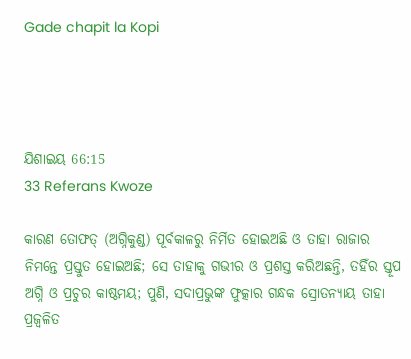Gade chapit la Kopi




ଯିଶାଇୟ 66:15
33 Referans Kwoze

କାରଣ ତୋଫତ୍‍ (ଅଗ୍ନିକୁଣ୍ଡ) ପୂର୍ବକାଳରୁ ନିର୍ମିତ ହୋଇଅଛି ଓ ତାହା ରାଜାର ନିମନ୍ତେ ପ୍ରସ୍ତୁତ ହୋଇଅଛି; ସେ ତାହାକୁ ଗଭୀର ଓ ପ୍ରଶସ୍ତ କରିଅଛନ୍ତି, ତହିଁର ସ୍ତୂପ ଅଗ୍ନି ଓ ପ୍ରଚୁର କାଷ୍ଠମୟ; ପୁଣି, ସଦାପ୍ରଭୁଙ୍କ ଫୁତ୍କାର ଗନ୍ଧକ ସ୍ରୋତନ୍ୟାୟ ତାହା ପ୍ରଜ୍ୱଳିତ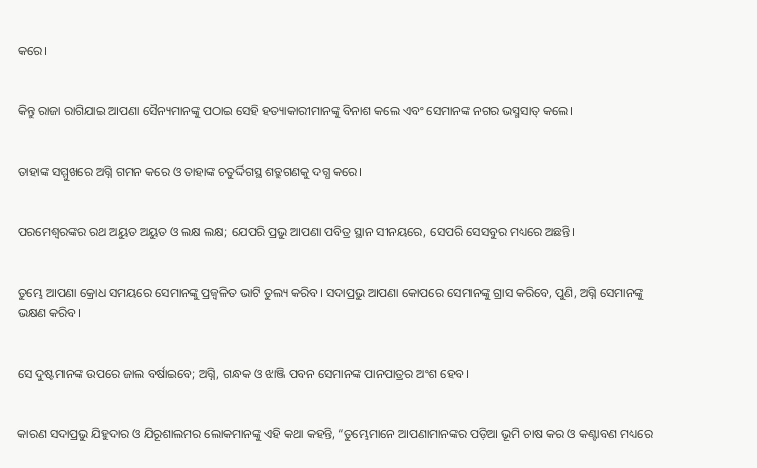କରେ।


କିନ୍ତୁ ରାଜା ରାଗିଯାଇ ଆପଣା ସୈନ୍ୟମାନଙ୍କୁ ପଠାଇ ସେହି ହତ୍ୟାକାରୀମାନଙ୍କୁ ବିନାଶ କଲେ ଏବଂ ସେମାନଙ୍କ ନଗର ଭସ୍ମସାତ୍‍ କଲେ।


ତାହାଙ୍କ ସମ୍ମୁଖରେ ଅଗ୍ନି ଗମନ କରେ ଓ ତାହାଙ୍କ ଚତୁର୍ଦ୍ଦିଗସ୍ଥ ଶତ୍ରୁଗଣକୁ ଦଗ୍ଧ କରେ।


ପରମେଶ୍ୱରଙ୍କର ରଥ ଅୟୁତ ଅୟୁତ ଓ ଲକ୍ଷ ଲକ୍ଷ; ଯେପରି ପ୍ରଭୁ ଆପଣା ପବିତ୍ର ସ୍ଥାନ ସୀନୟରେ, ସେପରି ସେସବୁର ମଧ୍ୟରେ ଅଛନ୍ତି।


ତୁମ୍ଭେ ଆପଣା କ୍ରୋଧ ସମୟରେ ସେମାନଙ୍କୁ ପ୍ରଜ୍ୱଳିତ ଭାଟି ତୁଲ୍ୟ କରିବ। ସଦାପ୍ରଭୁ ଆପଣା କୋପରେ ସେମାନଙ୍କୁ ଗ୍ରାସ କରିବେ, ପୁଣି, ଅଗ୍ନି ସେମାନଙ୍କୁ ଭକ୍ଷଣ କରିବ।


ସେ ଦୁଷ୍ଟମାନଙ୍କ ଉପରେ ଜାଲ ବର୍ଷାଇବେ; ଅଗ୍ନି, ଗନ୍ଧକ ଓ ଝାଞ୍ଜି ପବନ ସେମାନଙ୍କ ପାନପାତ୍ରର ଅଂଶ ହେବ।


କାରଣ ସଦାପ୍ରଭୁ ଯିହୁଦାର ଓ ଯିରୂଶାଲମର ଲୋକମାନଙ୍କୁ ଏହି କଥା କହନ୍ତି, “ତୁମ୍ଭେମାନେ ଆପଣାମାନଙ୍କର ପଡ଼ିଆ ଭୂମି ଚାଷ କର ଓ କଣ୍ଟାବଣ ମଧ୍ୟରେ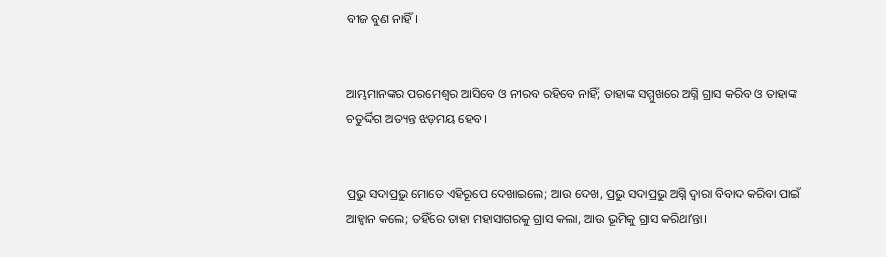ବୀଜ ବୁଣ ନାହିଁ।


ଆମ୍ଭମାନଙ୍କର ପରମେଶ୍ୱର ଆସିବେ ଓ ନୀରବ ରହିବେ ନାହିଁ; ତାହାଙ୍କ ସମ୍ମୁଖରେ ଅଗ୍ନି ଗ୍ରାସ କରିବ ଓ ତାହାଙ୍କ ଚତୁର୍ଦ୍ଦିଗ ଅତ୍ୟନ୍ତ ଝଡ଼ମୟ ହେବ।


ପ୍ରଭୁ ସଦାପ୍ରଭୁ ମୋତେ ଏହିରୂପେ ଦେଖାଇଲେ; ଆଉ ଦେଖ, ପ୍ରଭୁ ସଦାପ୍ରଭୁ ଅଗ୍ନି ଦ୍ୱାରା ବିବାଦ କରିବା ପାଇଁ ଆହ୍ୱାନ କଲେ; ତହିଁରେ ତାହା ମହାସାଗରକୁ ଗ୍ରାସ କଲା, ଆଉ ଭୂମିକୁ ଗ୍ରାସ କରିଥାʼନ୍ତା।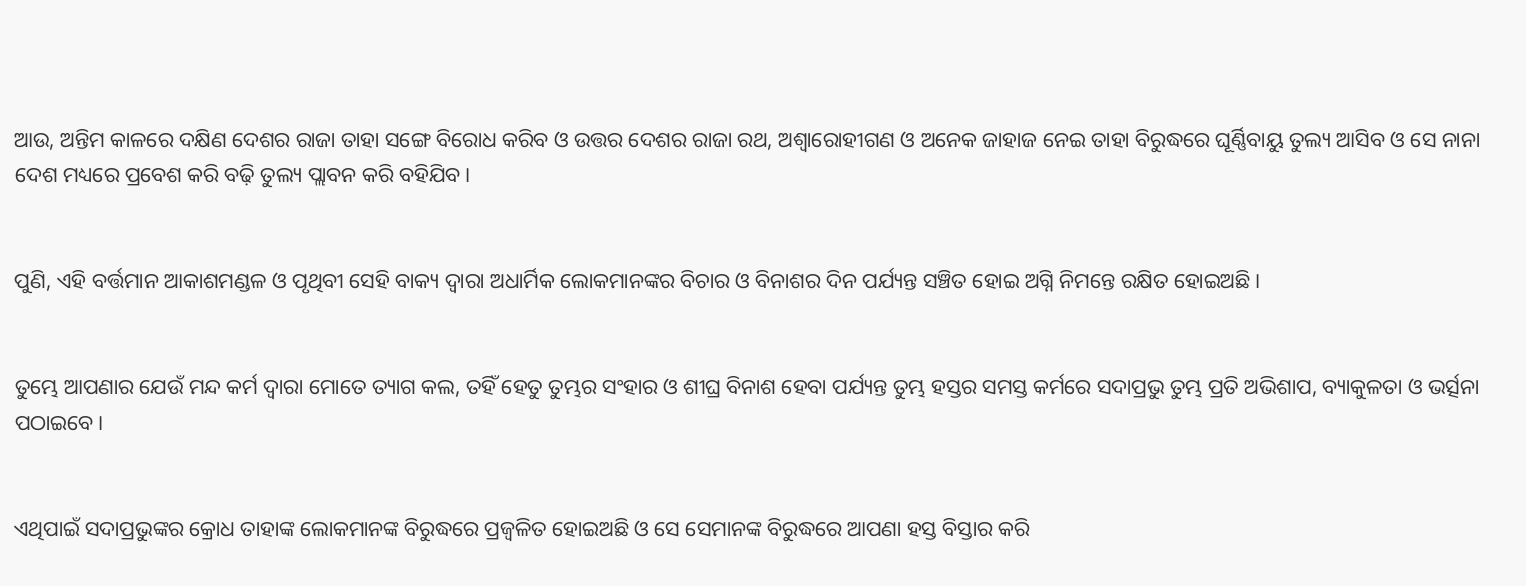ଆଉ, ଅନ୍ତିମ କାଳରେ ଦକ୍ଷିଣ ଦେଶର ରାଜା ତାହା ସଙ୍ଗେ ବିରୋଧ କରିବ ଓ ଉତ୍ତର ଦେଶର ରାଜା ରଥ, ଅଶ୍ୱାରୋହୀଗଣ ଓ ଅନେକ ଜାହାଜ ନେଇ ତାହା ବିରୁଦ୍ଧରେ ଘୂର୍ଣ୍ଣିବାୟୁ ତୁଲ୍ୟ ଆସିବ ଓ ସେ ନାନା ଦେଶ ମଧ୍ୟରେ ପ୍ରବେଶ କରି ବଢ଼ି ତୁଲ୍ୟ ପ୍ଲାବନ କରି ବହିଯିବ।


ପୁଣି, ଏହି ବର୍ତ୍ତମାନ ଆକାଶମଣ୍ଡଳ ଓ ପୃଥିବୀ ସେହି ବାକ୍ୟ ଦ୍ୱାରା ଅଧାର୍ମିକ ଲୋକମାନଙ୍କର ବିଚାର ଓ ବିନାଶର ଦିନ ପର୍ଯ୍ୟନ୍ତ ସଞ୍ଚିତ ହୋଇ ଅଗ୍ନି ନିମନ୍ତେ ରକ୍ଷିତ ହୋଇଅଛି।


ତୁମ୍ଭେ ଆପଣାର ଯେଉଁ ମନ୍ଦ କର୍ମ ଦ୍ୱାରା ମୋତେ ତ୍ୟାଗ କଲ, ତହିଁ ହେତୁ ତୁମ୍ଭର ସଂହାର ଓ ଶୀଘ୍ର ବିନାଶ ହେବା ପର୍ଯ୍ୟନ୍ତ ତୁମ୍ଭ ହସ୍ତର ସମସ୍ତ କର୍ମରେ ସଦାପ୍ରଭୁ ତୁମ୍ଭ ପ୍ରତି ଅଭିଶାପ, ବ୍ୟାକୁଳତା ଓ ଭର୍ତ୍ସନା ପଠାଇବେ।


ଏଥିପାଇଁ ସଦାପ୍ରଭୁଙ୍କର କ୍ରୋଧ ତାହାଙ୍କ ଲୋକମାନଙ୍କ ବିରୁଦ୍ଧରେ ପ୍ରଜ୍ୱଳିତ ହୋଇଅଛି ଓ ସେ ସେମାନଙ୍କ ବିରୁଦ୍ଧରେ ଆପଣା ହସ୍ତ ବିସ୍ତାର କରି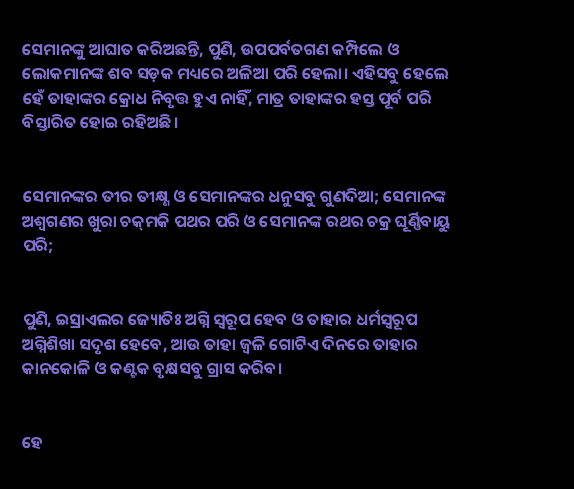ସେମାନଙ୍କୁ ଆଘାତ କରିଅଛନ୍ତି, ପୁଣି, ଉପପର୍ବତଗଣ କମ୍ପିଲେ ଓ ଲୋକମାନଙ୍କ ଶବ ସଡ଼କ ମଧ୍ୟରେ ଅଳିଆ ପରି ହେଲା। ଏହିସବୁ ହେଲେ ହେଁ ତାହାଙ୍କର କ୍ରୋଧ ନିବୃତ୍ତ ହୁଏ ନାହିଁ, ମାତ୍ର ତାହାଙ୍କର ହସ୍ତ ପୂର୍ବ ପରି ବିସ୍ତାରିତ ହୋଇ ରହିଅଛି।


ସେମାନଙ୍କର ତୀର ତୀକ୍ଷ୍ଣ ଓ ସେମାନଙ୍କର ଧନୁସବୁ ଗୁଣଦିଆ; ସେମାନଙ୍କ ଅଶ୍ୱଗଣର ଖୁରା ଚକ୍‍ମକି ପଥର ପରି ଓ ସେମାନଙ୍କ ରଥର ଚକ୍ର ଘୂର୍ଣ୍ଣିବାୟୁ ପରି;


ପୁଣି, ଇସ୍ରାଏଲର ଜ୍ୟୋତିଃ ଅଗ୍ନି ସ୍ୱରୂପ ହେବ ଓ ତାହାର ଧର୍ମସ୍ୱରୂପ ଅଗ୍ନିଶିଖା ସଦୃଶ ହେବେ, ଆଉ ତାହା ଜ୍ୱଳି ଗୋଟିଏ ଦିନରେ ତାହାର କାନକୋଳି ଓ କଣ୍ଟକ ବୃକ୍ଷସବୁ ଗ୍ରାସ କରିବ।


ହେ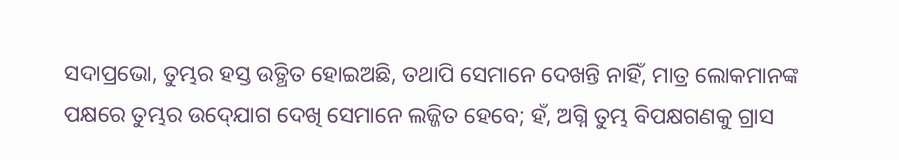ସଦାପ୍ରଭୋ, ତୁମ୍ଭର ହସ୍ତ ଉତ୍ଥିତ ହୋଇଅଛି, ତଥାପି ସେମାନେ ଦେଖନ୍ତି ନାହିଁ, ମାତ୍ର ଲୋକମାନଙ୍କ ପକ୍ଷରେ ତୁମ୍ଭର ଉଦ୍‍ଯୋଗ ଦେଖି ସେମାନେ ଲଜ୍ଜିତ ହେବେ; ହଁ, ଅଗ୍ନି ତୁମ୍ଭ ବିପକ୍ଷଗଣକୁ ଗ୍ରାସ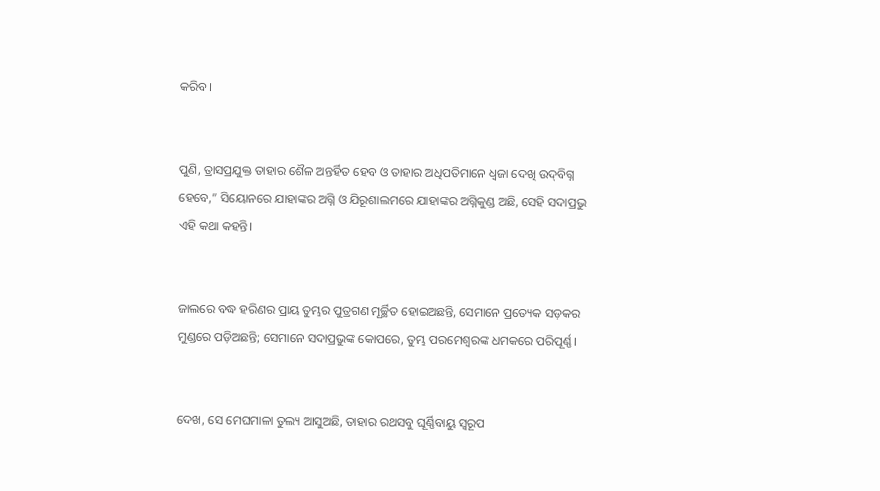କରିବ।


ପୁଣି, ତ୍ରାସପ୍ରଯୁକ୍ତ ତାହାର ଶୈଳ ଅନ୍ତର୍ହିତ ହେବ ଓ ତାହାର ଅଧିପତିମାନେ ଧ୍ୱଜା ଦେଖି ଉଦ୍‍ବିଗ୍ନ ହେବେ,” ସିୟୋନରେ ଯାହାଙ୍କର ଅଗ୍ନି ଓ ଯିରୂଶାଲମରେ ଯାହାଙ୍କର ଅଗ୍ନିକୁଣ୍ଡ ଅଛି, ସେହି ସଦାପ୍ରଭୁ ଏହି କଥା କହନ୍ତି।


ଜାଲରେ ବଦ୍ଧ ହରିଣର ପ୍ରାୟ ତୁମ୍ଭର ପୁତ୍ରଗଣ ମୂର୍ଚ୍ଛିତ ହୋଇଅଛନ୍ତି, ସେମାନେ ପ୍ରତ୍ୟେକ ସଡ଼କର ମୁଣ୍ଡରେ ପଡ଼ିଅଛନ୍ତି; ସେମାନେ ସଦାପ୍ରଭୁଙ୍କ କୋପରେ, ତୁମ୍ଭ ପରମେଶ୍ୱରଙ୍କ ଧମକରେ ପରିପୂର୍ଣ୍ଣ।


ଦେଖ, ସେ ମେଘମାଳା ତୁଲ୍ୟ ଆସୁଅଛି, ତାହାର ରଥସବୁ ଘୂର୍ଣ୍ଣିବାୟୁ ସ୍ୱରୂପ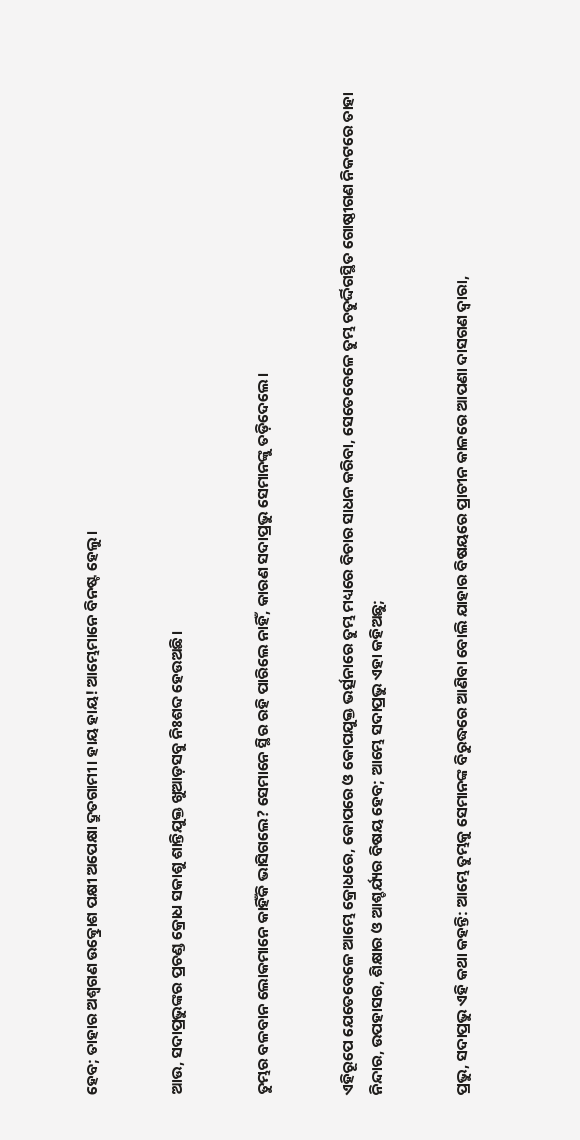ହେବ; ତାହାର ଅଶ୍ୱଗଣ ଉତ୍କ୍ରୋଶ ପକ୍ଷୀ ଅପେକ୍ଷା ଦ୍ରୁତଗାମୀ। ହାୟ ହାୟ! ଆମ୍ଭେମାନେ ବିନଷ୍ଟ ହେଲୁ।


ଆଉ, ସଦାପ୍ରଭୁଙ୍କର ପ୍ରଚଣ୍ଡ କ୍ରୋଧ ସକାଶୁ ଶାନ୍ତିଯୁକ୍ତ ଖୁଆଡ଼ସବୁ ନିଃଶବ୍ଦ ହେଉଅଛି।


ତୁମ୍ଭର ବଳବାନ ଲୋକମାନେ କାହିଁକି ଭାସିଗଲେ? ସେମାନେ ସ୍ଥିର ରହି ପାରିଲେ ନାହିଁ, କାରଣ ସଦାପ୍ରଭୁ ସେମାନଙ୍କୁ ତଡ଼ିଦେଲେ।


ଏହିରୂପେ ଯେତେବେଳେ ଆମ୍ଭେ କ୍ରୋଧରେ, କୋପରେ ଓ କୋପଯୁକ୍ତ ଭର୍ତ୍ସନାରେ ତୁମ୍ଭ ମଧ୍ୟରେ ବିଚାର ସାଧନ କରିବା, ସେତେବେଳେ ତୁମ୍ଭ ଚତୁର୍ଦ୍ଦିଗସ୍ଥିତ ଗୋଷ୍ଠୀଗଣ ନିକଟରେ ତାହା ନିନ୍ଦାର, ଉପହାସର, ଶିକ୍ଷାର ଓ ଆଶ୍ଚର୍ଯ୍ୟର ବିଷୟ ହେବ; ଆମ୍ଭେ ସଦାପ୍ରଭୁ ଏହା କହିଅଛୁ;


ପ୍ରଭୁ, ସଦାପ୍ରଭୁ ଏହି କଥା କହନ୍ତି: ଆମ୍ଭେ ତୁମ୍ଭକୁ ସେମାନଙ୍କ ବିରୁଦ୍ଧରେ ଆଣିବା ବୋଲି ଯାହାର ବିଷୟରେ ପ୍ରାଚୀନ କାଳରେ ଆପଣା ଦାସଗଣ ଦ୍ୱାରା,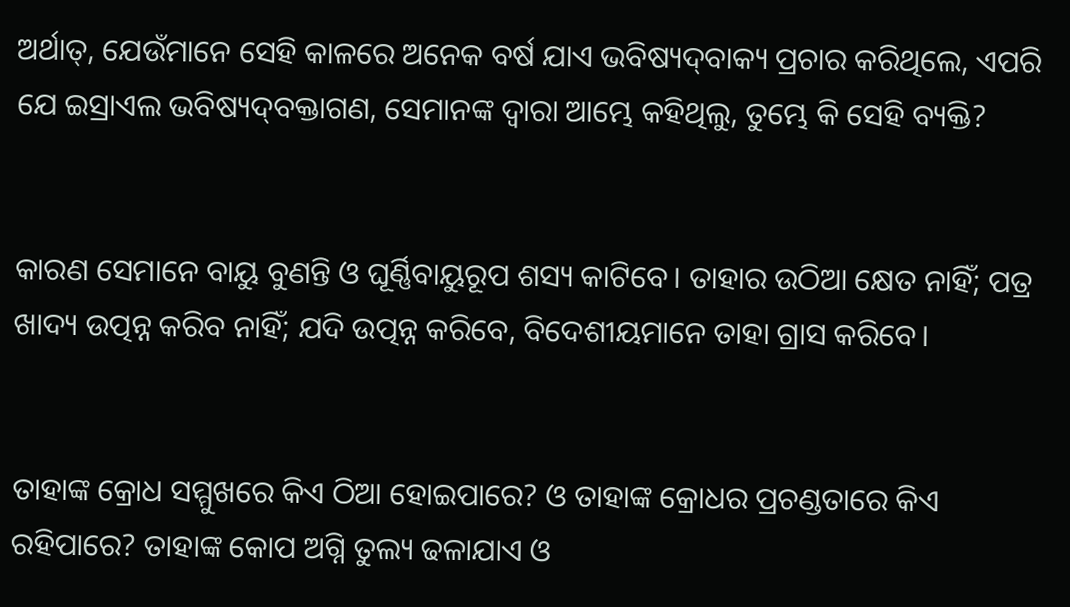ଅର୍ଥାତ୍‍, ଯେଉଁମାନେ ସେହି କାଳରେ ଅନେକ ବର୍ଷ ଯାଏ ଭବିଷ୍ୟଦ୍‍ବାକ୍ୟ ପ୍ରଚାର କରିଥିଲେ, ଏପରି ଯେ ଇସ୍ରାଏଲ ଭବିଷ୍ୟଦ୍‍ବକ୍ତାଗଣ, ସେମାନଙ୍କ ଦ୍ୱାରା ଆମ୍ଭେ କହିଥିଲୁ, ତୁମ୍ଭେ କି ସେହି ବ୍ୟକ୍ତି?


କାରଣ ସେମାନେ ବାୟୁ ବୁଣନ୍ତି ଓ ଘୂର୍ଣ୍ଣିବାୟୁରୂପ ଶସ୍ୟ କାଟିବେ। ତାହାର ଉଠିଆ କ୍ଷେତ ନାହିଁ; ପତ୍ର ଖାଦ୍ୟ ଉତ୍ପନ୍ନ କରିବ ନାହିଁ; ଯଦି ଉତ୍ପନ୍ନ କରିବେ, ବିଦେଶୀୟମାନେ ତାହା ଗ୍ରାସ କରିବେ।


ତାହାଙ୍କ କ୍ରୋଧ ସମ୍ମୁଖରେ କିଏ ଠିଆ ହୋଇପାରେ? ଓ ତାହାଙ୍କ କ୍ରୋଧର ପ୍ରଚଣ୍ଡତାରେ କିଏ ରହିପାରେ? ତାହାଙ୍କ କୋପ ଅଗ୍ନି ତୁଲ୍ୟ ଢଳାଯାଏ ଓ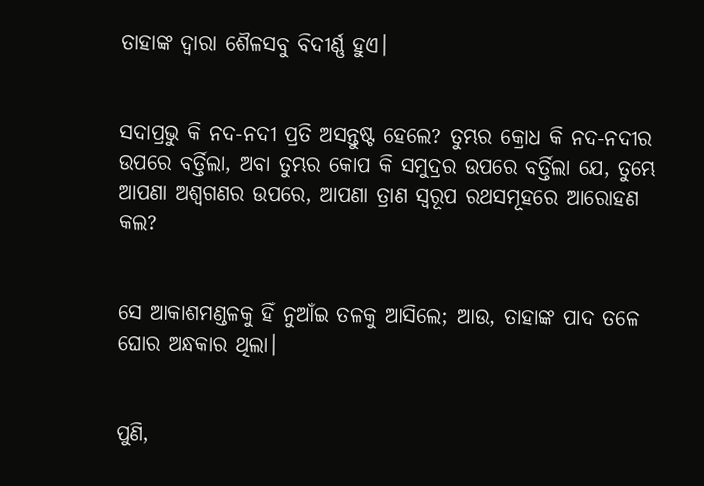ତାହାଙ୍କ ଦ୍ୱାରା ଶୈଳସବୁ ବିଦୀର୍ଣ୍ଣ ହୁଏ।


ସଦାପ୍ରଭୁ କି ନଦ-ନଦୀ ପ୍ରତି ଅସନ୍ତୁଷ୍ଟ ହେଲେ? ତୁମ୍ଭର କ୍ରୋଧ କି ନଦ-ନଦୀର ଉପରେ ବର୍ତ୍ତିଲା, ଅବା ତୁମ୍ଭର କୋପ କି ସମୁଦ୍ରର ଉପରେ ବର୍ତ୍ତିଲା ଯେ, ତୁମ୍ଭେ ଆପଣା ଅଶ୍ୱଗଣର ଉପରେ, ଆପଣା ତ୍ରାଣ ସ୍ୱରୂପ ରଥସମୂହରେ ଆରୋହଣ କଲ?


ସେ ଆକାଶମଣ୍ଡଳକୁ ହିଁ ନୁଆଁଇ ତଳକୁ ଆସିଲେ; ଆଉ, ତାହାଙ୍କ ପାଦ ତଳେ ଘୋର ଅନ୍ଧକାର ଥିଲା।


ପୁଣି,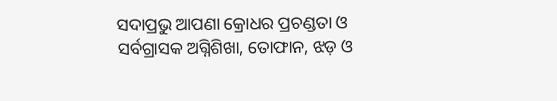ସଦାପ୍ରଭୁ ଆପଣା କ୍ରୋଧର ପ୍ରଚଣ୍ଡତା ଓ ସର୍ବଗ୍ରାସକ ଅଗ୍ନିଶିଖା, ତୋଫାନ, ଝଡ଼ ଓ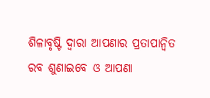ଶିଳାବୃଷ୍ଟି ଦ୍ୱାରା ଆପଣାର ପ୍ରତାପାନ୍ୱିତ ରବ ଶୁଣାଇବେ ଓ ଆପଣା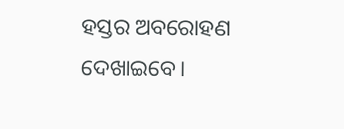ହସ୍ତର ଅବରୋହଣ ଦେଖାଇବେ।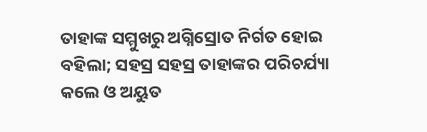ତାହାଙ୍କ ସମ୍ମୁଖରୁ ଅଗ୍ନିସ୍ରୋତ ନିର୍ଗତ ହୋଇ ବହିଲା; ସହସ୍ର ସହସ୍ର ତାହାଙ୍କର ପରିଚର୍ଯ୍ୟା କଲେ ଓ ଅୟୁତ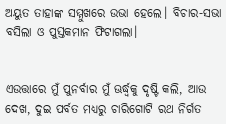ଅୟୁତ ତାହାଙ୍କ ସମ୍ମୁଖରେ ଉଭା ହେଲେ। ବିଚାର-ସଭା ବସିଲା ଓ ପୁସ୍ତକମାନ ଫିଟାଗଲା।


ଏଉତ୍ତାରେ ମୁଁ ପୁନର୍ବାର ମୁଁ ଊର୍ଦ୍ଧ୍ୱକୁ ଦୃଷ୍ଟି କଲି, ଆଉ ଦେଖ, ଦୁଇ ପର୍ବତ ମଧ୍ୟରୁ ଚାରିଗୋଟି ରଥ ନିର୍ଗତ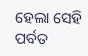ହେଲା ସେହି ପର୍ବତ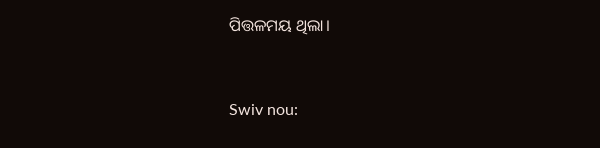ପିତ୍ତଳମୟ ଥିଲା।


Swiv nou: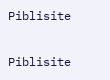Piblisite


Piblisite